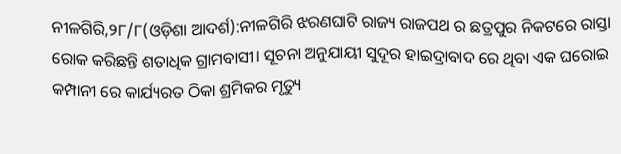ନୀଳଗିରି,୨୮/୮(ଓଡ଼ିଶା ଆଦର୍ଶ):ନୀଳଗିରି ଝରଣଘାଟି ରାଜ୍ୟ ରାଜପଥ ର ଛତ୍ରପୁର ନିକଟରେ ରାସ୍ତା ରୋକ କରିଛନ୍ତି ଶତାଧିକ ଗ୍ରାମବାସୀ। ସୂଚନା ଅନୁଯାୟୀ ସୁଦୂର ହାଇଦ୍ରାବାଦ ରେ ଥିବା ଏକ ଘରୋଇ କମ୍ପାନୀ ରେ କାର୍ଯ୍ୟରତ ଠିକା ଶ୍ରମିକର ମୃତ୍ୟୁ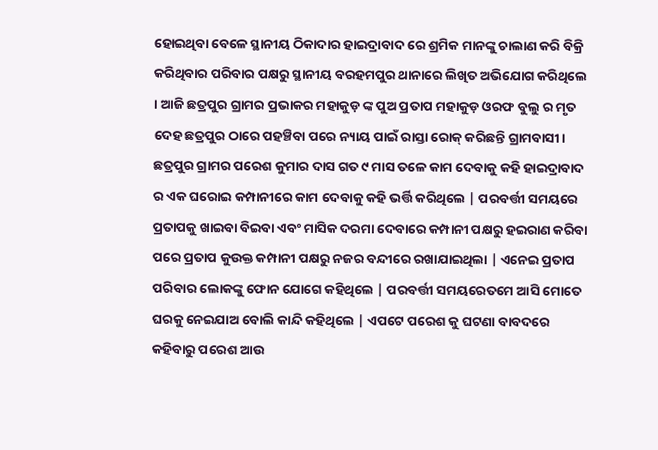ହୋଇଥିବା ବେଳେ ସ୍ଥାନୀୟ ଠିକାଦାର ହାଇଦ୍ରାବାଦ ରେ ଶ୍ରମିକ ମାନଙ୍କୁ ଚାଲାଣ କରି ବିକ୍ରି କରିଥିବାର ପରିବାର ପକ୍ଷରୁ ସ୍ଥାନୀୟ ବରହମପୁର ଥାନାରେ ଲିଖିତ ଅଭିଯୋଗ କରିଥିଲେ । ଆଜି ଛତ୍ରପୁର ଗ୍ରାମର ପ୍ରଭାକର ମହାକୁଡ଼ ଙ୍କ ପୁଅ ପ୍ରତାପ ମହାକୁଡ଼ ଓରଫ ବୁଲୁ ର ମୃତ ଦେହ ଛତ୍ରପୁର ଠାରେ ପହଞ୍ଚିବା ପରେ ନ୍ୟାୟ ପାଇଁ ରାସ୍ତା ରୋକ୍ କରିଛନ୍ତି ଗ୍ରାମବାସୀ।
ଛତ୍ରପୁର ଗ୍ରାମର ପରେଶ କୁମାର ଦାସ ଗତ ୯ ମାସ ତଳେ କାମ ଦେବାକୁ କହି ହାଇଦ୍ରାବାଦ ର ଏକ ଘରୋଇ କମ୍ପାନୀରେ କାମ ଦେବାକୁ କହି ଭର୍ତ୍ତି କରିଥିଲେ | ପରବର୍ତ୍ତୀ ସମୟରେ ପ୍ରତାପକୁ ଖାଇବା ବିଇବା ଏବଂ ମାସିକ ଦରମା ଦେବାରେ କମ୍ପାନୀ ପକ୍ଷରୁ ହଇରାଣ କରିବା ପରେ ପ୍ରତାପ କୁଉକ୍ତ କମ୍ପାନୀ ପକ୍ଷରୁ ନଜର ବନ୍ଦୀରେ ରଖାଯାଇଥିଲା | ଏନେଇ ପ୍ରତାପ ପରିବାର ଲୋକଙ୍କୁ ଫୋନ ଯୋଗେ କହିଥିଲେ | ପରବର୍ତ୍ତୀ ସମୟରେତମେ ଆସି ମୋତେ ଘରକୁ ନେଇଯାଅ ବୋଲି କାନ୍ଦି କହିଥିଲେ | ଏପଟେ ପରେଶ କୁ ଘଟଣା ବାବଦରେ କହିବାରୁ ପରେଶ ଆଉ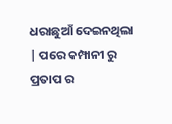ଧରାଛୁଆଁ ଦେଇନଥିଲା | ପରେ କମ୍ପାନୀ ରୁ ପ୍ରତାପ ର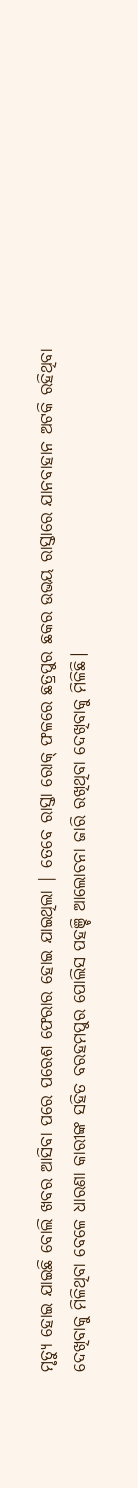ମୃତ୍ୟୁ ହୋଇ ଯାଇଛି ବୋଲି ଖବର ଆସିବା ପରେ ପରେଶ ଫେରାର ହୋଇ ଯାଇଥିଲା | ତେବେ ରାସ୍ତା ରୋକ୍ ଫଳରେ ଛତ୍ରପୁର ଛକର ଉଭୟ ରାସ୍ତାରେ ଯାନବାହାନ ଅଟକି ରହିଥିବା ଦେଖିବାକୁ ମିଳିଥିବା ବେଳେ ଧାରଣା କାରୀଙ୍କ ସହିତ ବରହମପୁର ପୋଲିସ ପହଞ୍ଚି ଆଲୋଚନା ଜାରି ରଖିଥିବା ଦେଖିବାକୁ ମିଳିଛି।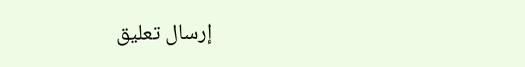إرسال تعليق